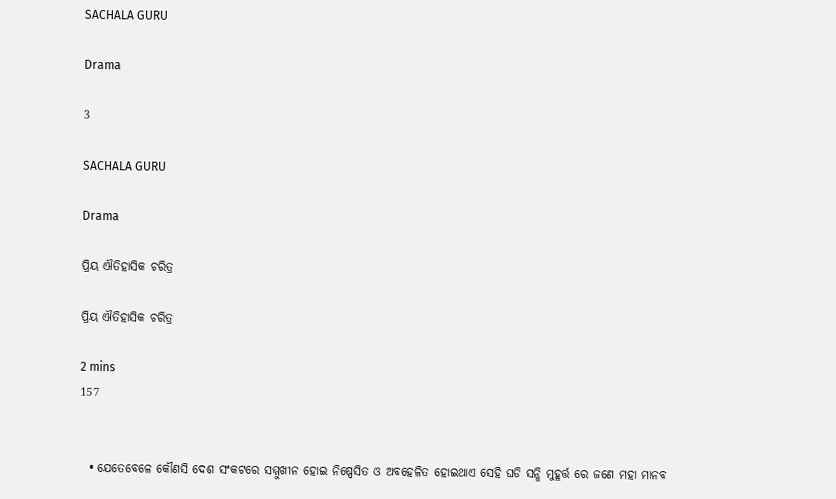SACHALA GURU

Drama

3

SACHALA GURU

Drama

ପ୍ରିୟ ଐତିହାସିକ ଚରିତ୍ର

ପ୍ରିୟ ଐତିହାସିକ ଚରିତ୍ର

2 mins
157


  • ଯେତେବେଳେ କୌଣସି ଦେଶ ସଂକଟରେ ସମ୍ମୁଖୀନ ହୋଇ ନିଷ୍ପେସିତ ଓ ଅବହେଳିତ ହୋଇଥାଏ ସେହି ଘଡି ସନ୍ଧି ମୁହୂର୍ତ୍ତ ରେ ଜଣେ ମହା ମାନବ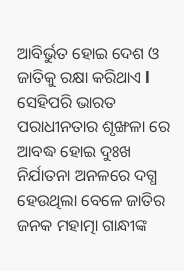ଆବିର୍ଭୁତ ହୋଇ ଦେଶ ଓ ଜାତିକୁ ରକ୍ଷା କରିଥାଏ l ସେହିପରି ଭାରତ ପରାଧୀନତାର ଶୃଙ୍ଖଳା ରେ ଆବଦ୍ଧ ହୋଇ ଦୁଃଖ ନିର୍ଯାତନା ଅନଳରେ ଦଗ୍ଧ ହେଉଥିଲା ବେଳେ ଜାତିର ଜନକ ମହାତ୍ମା ଗାନ୍ଧୀଙ୍କ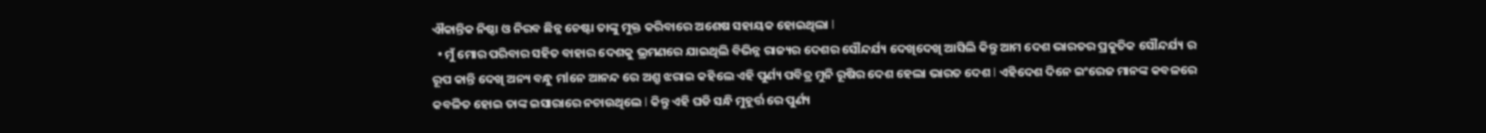ଐକାନ୍ତିକ ନିଷ୍ଠା ଓ ନିରବ ଛିନ୍ନ ଚେଷ୍ଟା ତାଙ୍କୁ ମୁକ୍ତ କରିବାରେ ଅଶେଷ ସହାୟକ ହୋଇଥିଲା l
  • ମୁଁ ମୋର ପରିବାର ସହିତ ବାହାର ଦେଶକୁ ଭ୍ରମଣରେ ଯାଇଥିଲି ବିଭିନ୍ନ ରାଜ୍ୟର ଦେଶର ସୌନ୍ଦର୍ଯ୍ୟ ଦେଖିଦେଖି ଆସିଲି କିନ୍ତୁ ଆମ ଦେଶ ଭାରତର ପ୍ରକୁତିକ ସୌନ୍ଦର୍ଯ୍ୟ ର ରୂପ କାନ୍ତି ଦେଖି ଅନ୍ୟ ବନ୍ଧୁ ମlନେ ଆନନ୍ଦ ରେ ଅଶ୍ରୁ ଝରାଇ କହିଲେ ଏହି ପୁର୍ଣ୍ୟ ପବିତ୍ର ମୁନି ରୂଷିର ଦେଶ ହେଲା ଭାରତ ଦେଶ l ଏହିଦେଶ ଦିନେ ଇଂରେଜ ମାନଙ୍କ କବଳରେ କବଳିତ ହୋଇ ତାଙ୍କ ଇସାରାରେ ନଚାଉଥିଲେ l କିନ୍ତୁ ଏହି ଘଡି ସନ୍ଧି ମୁହୂର୍ତ୍ତ ରେ ପୁର୍ଣ୍ୟ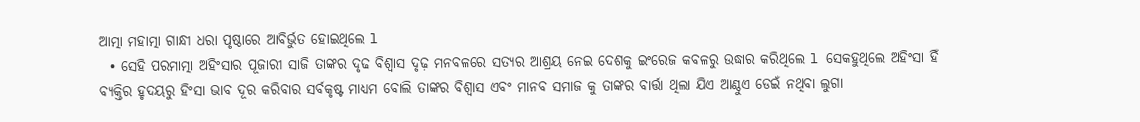ଆତ୍ମା ମହାତ୍ମା ଗାନ୍ଧୀ ଧରା ପୃଷ୍ଠାରେ ଆବିର୍ଭୁତ ହୋଇଥିଲେ l
  • ସେହି ପରମାତ୍ମା ଅହିଂସାର ପୂଜାରୀ ସାଜି ତାଙ୍କର ଦୃଢ ବିଶ୍ୱାସ ଦୃଢ଼ ମନବଳରେ ସତ୍ୟର ଆଶ୍ରୟ ନେଇ ଦେଶକୁ ଇଂରେଜ କବଳରୁ ଉଦ୍ଧାର କରିଥିଲେ l ସେକହୁଥିଲେ ଅହିଂସା ହିଁ ବ୍ୟକ୍ତିର ହୃଦୟରୁ ହିଂସା ଭାବ ଦୂର କରିବାର ସର୍ବକୃଷ୍ଟ ମାଧ୍ୟମ ବୋଲି ତାଙ୍କର ବିଶ୍ୱାସ ଏବଂ ମାନବ ସମାଜ କୁ ତାଙ୍କର ବାର୍ତ୍ତା ଥିଲା ଯିଏ ଆଣ୍ଠୁଏ ଡେଇଁ ନଥିବା ଲୁଗା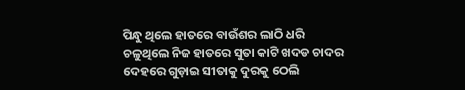ପିନ୍ଧୁ ଥିଲେ ହାତରେ ବାଉଁଶର ଲାଠି ଧରି ଚଳୁଥିଲେ ନିଜ ହାତରେ ସୁତା କାଟି ଖଦଡ ଚାଦର ଦେହରେ ଗୁଡ଼ାଇ ସୀତାକୁ ଦୁରକୁ ଠେଲି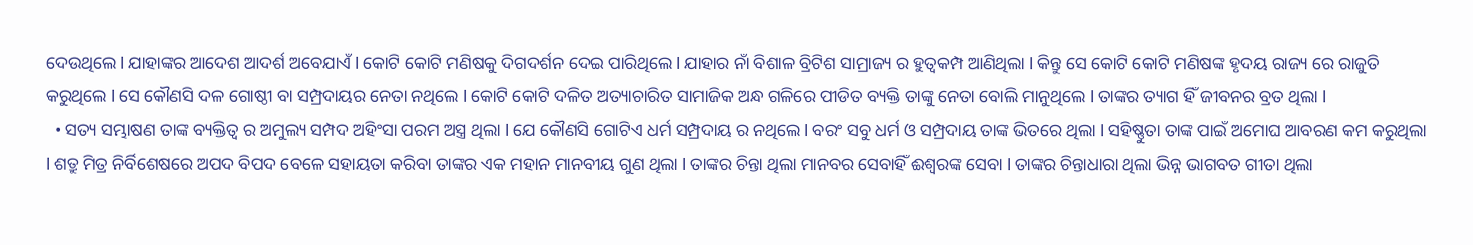ଦେଉଥିଲେ l ଯାହାଙ୍କର ଆଦେଶ ଆଦର୍ଶ ଅବେଯାଏଁ l କୋଟି କୋଟି ମଣିଷକୁ ଦିଗଦର୍ଶନ ଦେଇ ପାରିଥିଲେ l ଯାହାର ନାଁ ବିଶାଳ ବ୍ରିଟିଶ ସାମ୍ରାଜ୍ୟ ର ହୁତ୍ୱକମ୍ପ ଆଣିଥିଲା l କିନ୍ତୁ ସେ କୋଟି କୋଟି ମଣିଷଙ୍କ ହୃଦୟ ରାଜ୍ୟ ରେ ରାଜୁତି କରୁଥିଲେ l ସେ କୌଣସି ଦଳ ଗୋଷ୍ଠୀ ବା ସମ୍ପ୍ରଦାୟର ନେତା ନଥିଲେ l କୋଟି କୋଟି ଦଳିତ ଅତ୍ୟାଚାରିତ ସାମାଜିକ ଅନ୍ଧ ଗଳିରେ ପୀଡିତ ବ୍ୟକ୍ତି ତାଙ୍କୁ ନେତା ବୋଲି ମାନୁଥିଲେ l ତାଙ୍କର ତ୍ୟାଗ ହିଁ ଜୀବନର ବ୍ରତ ଥିଲା l
  • ସତ୍ୟ ସମ୍ଭାଷଣ ତାଙ୍କ ବ୍ୟକ୍ତିତ୍ୱ ର ଅମୁଲ୍ୟ ସମ୍ପଦ ଅହିଂସା ପରମ ଅସ୍ତ୍ର ଥିଲା l ଯେ କୌଣସି ଗୋଟିଏ ଧର୍ମ ସମ୍ପ୍ରଦାୟ ର ନଥିଲେ l ବରଂ ସବୁ ଧର୍ମ ଓ ସମ୍ପ୍ରଦାୟ ତାଙ୍କ ଭିତରେ ଥିଲା l ସହିଷ୍ଣୁତା ତାଙ୍କ ପାଇଁ ଅମୋଘ ଆବରଣ କମ କରୁଥିଲା l ଶତ୍ରୁ ମିତ୍ର ନିର୍ବିଶେଷରେ ଅପଦ ବିପଦ ବେଳେ ସହାୟତା କରିବା ତାଙ୍କର ଏକ ମହାନ ମାନବୀୟ ଗୁଣ ଥିଲା l ତାଙ୍କର ଚିନ୍ତା ଥିଲା ମାନବର ସେବାହିଁ ଈଶ୍ୱରଙ୍କ ସେବା l ତାଙ୍କର ଚିନ୍ତାଧାରା ଥିଲା ଭିନ୍ନ ଭାଗବତ ଗୀତା ଥିଲା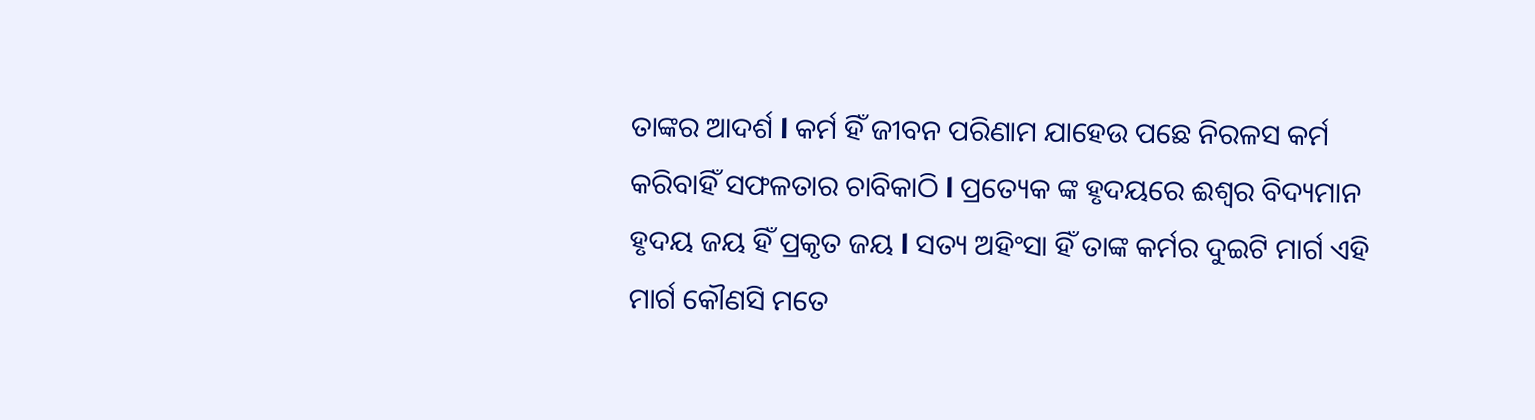ତାଙ୍କର ଆଦର୍ଶ l କର୍ମ ହିଁ ଜୀବନ ପରିଣାମ ଯାହେଉ ପଛେ ନିରଳସ କର୍ମ କରିବାହିଁ ସଫଳତାର ଚାବିକାଠି l ପ୍ରତ୍ୟେକ ଙ୍କ ହୃଦୟରେ ଈଶ୍ୱର ବିଦ୍ୟମାନ ହୃଦୟ ଜୟ ହିଁ ପ୍ରକୃତ ଜୟ l ସତ୍ୟ ଅହିଂସା ହିଁ ତାଙ୍କ କର୍ମର ଦୁଇଟି ମାର୍ଗ ଏହି ମାର୍ଗ କୌଣସି ମତେ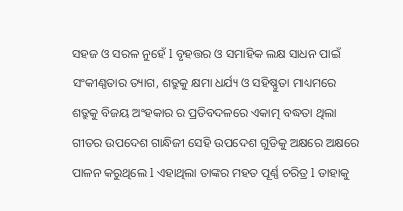ସହଜ ଓ ସରଳ ନୁହେଁ l ବୃହତ୍ତର ଓ ସମାହିକ ଲକ୍ଷ ସାଧନ ପାଇଁ ସଂକୀଣ୍ଣତାର ତ୍ୟାଗ, ଶତ୍ରୁକୁ କ୍ଷମା ଧର୍ଯ୍ୟ ଓ ସହିଷ୍ଣୁତା ମାଧ୍ୟମରେ ଶତ୍ରୁକୁ ବିଜୟ ଅଂହକାର ର ପ୍ରତିବଦଳରେ ଏକାତ୍ମ ବଦ୍ଧତା ଥିଲା ଗୀତର ଉପଦେଶ ଗାନ୍ଧିଜୀ ସେହି ଉପଦେଶ ଗୁଡିକୁ ଅକ୍ଷରେ ଅକ୍ଷରେ ପାଳନ କରୁଥିଲେ l ଏହାଥିଲା ତାଙ୍କର ମହତ ପୂର୍ଣ୍ଣ ଚରିତ୍ର l ତାହାକୁ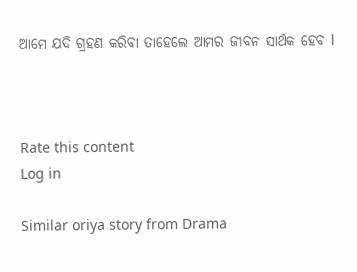ଆମେ ଯଦି ଗ୍ରହଣ କରିବା ତାହେଲେ ଆମର ଜୀବନ ସାର୍ଥକ ହେବ l



Rate this content
Log in

Similar oriya story from Drama